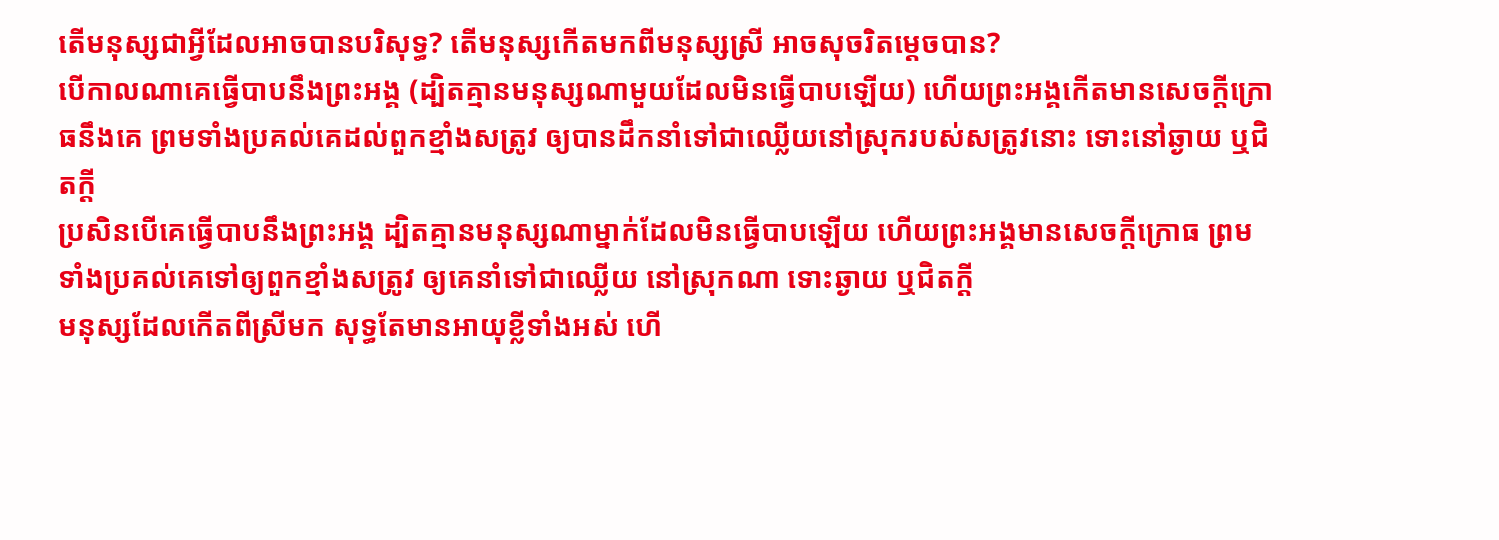តើមនុស្សជាអ្វីដែលអាចបានបរិសុទ្ធ? តើមនុស្សកើតមកពីមនុស្សស្រី អាចសុចរិតម្ដេចបាន?
បើកាលណាគេធ្វើបាបនឹងព្រះអង្គ (ដ្បិតគ្មានមនុស្សណាមួយដែលមិនធ្វើបាបឡើយ) ហើយព្រះអង្គកើតមានសេចក្ដីក្រោធនឹងគេ ព្រមទាំងប្រគល់គេដល់ពួកខ្មាំងសត្រូវ ឲ្យបានដឹកនាំទៅជាឈ្លើយនៅស្រុករបស់សត្រូវនោះ ទោះនៅឆ្ងាយ ឬជិតក្តី
ប្រសិនបើគេធ្វើបាបនឹងព្រះអង្គ ដ្បិតគ្មានមនុស្សណាម្នាក់ដែលមិនធ្វើបាបឡើយ ហើយព្រះអង្គមានសេចក្ដីក្រោធ ព្រមទាំងប្រគល់គេទៅឲ្យពួកខ្មាំងសត្រូវ ឲ្យគេនាំទៅជាឈ្លើយ នៅស្រុកណា ទោះឆ្ងាយ ឬជិតក្ដី
មនុស្សដែលកើតពីស្រីមក សុទ្ធតែមានអាយុខ្លីទាំងអស់ ហើ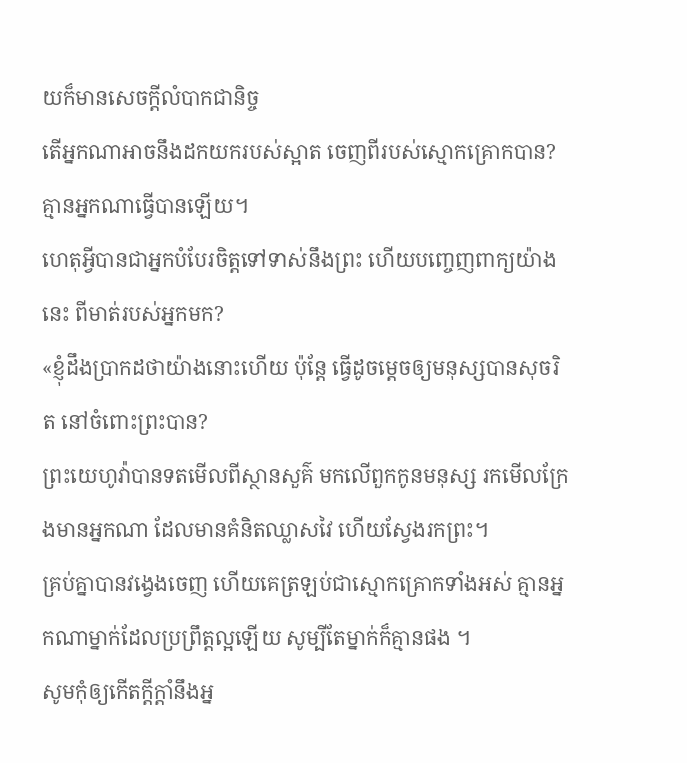យក៏មានសេចក្ដីលំបាកជានិច្ច
តើអ្នកណាអាចនឹងដកយករបស់ស្អាត ចេញពីរបស់ស្មោកគ្រោកបាន? គ្មានអ្នកណាធ្វើបានឡើយ។
ហេតុអ្វីបានជាអ្នកបំបែរចិត្តទៅទាស់នឹងព្រះ ហើយបញ្ចេញពាក្យយ៉ាងនេះ ពីមាត់របស់អ្នកមក?
«ខ្ញុំដឹងប្រាកដថាយ៉ាងនោះហើយ ប៉ុន្តែ ធ្វើដូចម្តេចឲ្យមនុស្សបានសុចរិត នៅចំពោះព្រះបាន?
ព្រះយេហូវ៉ាបានទតមើលពីស្ថានសួគ៌ មកលើពួកកូនមនុស្ស រកមើលក្រែងមានអ្នកណា ដែលមានគំនិតឈ្លាសវៃ ហើយស្វែងរកព្រះ។
គ្រប់គ្នាបានវង្វេងចេញ ហើយគេត្រឡប់ជាស្មោកគ្រោកទាំងអស់ គ្មានអ្នកណាម្នាក់ដែលប្រព្រឹត្តល្អឡើយ សូម្បីតែម្នាក់ក៏គ្មានផង ។
សូមកុំឲ្យកើតក្ដីក្ដាំនឹងអ្ន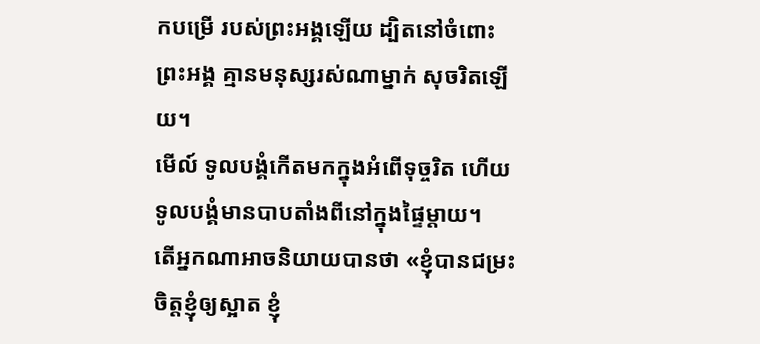កបម្រើ របស់ព្រះអង្គឡើយ ដ្បិតនៅចំពោះព្រះអង្គ គ្មានមនុស្សរស់ណាម្នាក់ សុចរិតឡើយ។
មើល៍ ទូលបង្គំកើតមកក្នុងអំពើទុច្ចរិត ហើយទូលបង្គំមានបាបតាំងពីនៅក្នុងផ្ទៃម្ដាយ។
តើអ្នកណាអាចនិយាយបានថា «ខ្ញុំបានជម្រះចិត្តខ្ញុំឲ្យស្អាត ខ្ញុំ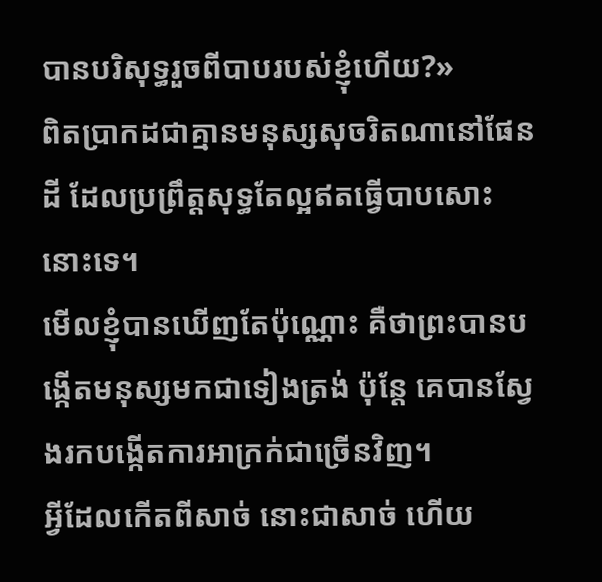បានបរិសុទ្ធរួចពីបាបរបស់ខ្ញុំហើយ?»
ពិតប្រាកដជាគ្មានមនុស្សសុចរិតណានៅផែនដី ដែលប្រព្រឹត្តសុទ្ធតែល្អឥតធ្វើបាបសោះនោះទេ។
មើលខ្ញុំបានឃើញតែប៉ុណ្ណោះ គឺថាព្រះបានបង្កើតមនុស្សមកជាទៀងត្រង់ ប៉ុន្តែ គេបានស្វែងរកបង្កើតការអាក្រក់ជាច្រើនវិញ។
អ្វីដែលកើតពីសាច់ នោះជាសាច់ ហើយ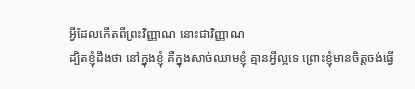អ្វីដែលកើតពីព្រះវិញ្ញាណ នោះជាវិញ្ញាណ
ដ្បិតខ្ញុំដឹងថា នៅក្នុងខ្ញុំ គឺក្នុងសាច់ឈាមខ្ញុំ គ្មានអ្វីល្អទេ ព្រោះខ្ញុំមានចិត្តចង់ធ្វើ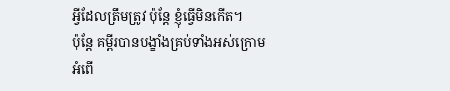អ្វីដែលត្រឹមត្រូវ ប៉ុន្តែ ខ្ញុំធ្វើមិនកើត។
ប៉ុន្តែ គម្ពីរបានបង្ខាំងគ្រប់ទាំងអស់ក្រោមអំពើ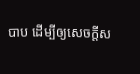បាប ដើម្បីឲ្យសេចក្ដីស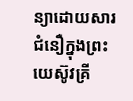ន្យាដោយសារជំនឿក្នុងព្រះយេស៊ូវគ្រី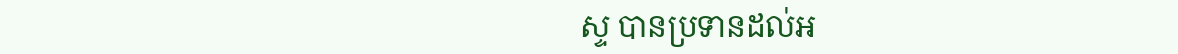ស្ទ បានប្រទានដល់អ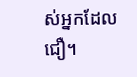ស់អ្នកដែលជឿ។